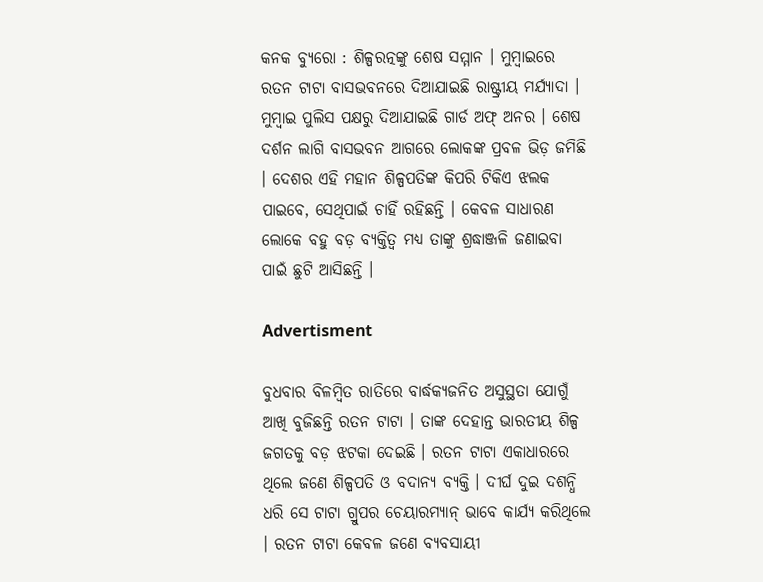କନକ ବ୍ୟୁରୋ : ଶିଳ୍ପରତ୍ନଙ୍କୁ ଶେଷ ସମ୍ମାନ । ମୁମ୍ବାଇରେ ରତନ ଟାଟା ବାସଭବନରେ ଦିଆଯାଇଛି ରାଷ୍ଟ୍ରୀୟ ମର୍ଯ୍ୟାଦା । ମୁମ୍ବାଇ ପୁଲିସ ପକ୍ଷରୁ ଦିଆଯାଇଛି ଗାର୍ଡ ଅଫ୍ ଅନର । ଶେଷ ଦର୍ଶନ ଲାଗି ବାସଭବନ ଆଗରେ ଲୋକଙ୍କ ପ୍ରବଳ ଭିଡ଼ ଜମିଛି । ଦେଶର ଏହି ମହାନ ଶିଳ୍ପପତିଙ୍କ କିପରି ଟିକିଏ ଝଲକ ପାଇବେ, ସେଥିପାଇଁ ଚାହିଁ ରହିଛନ୍ତି । କେବଳ ସାଧାରଣ ଲୋକେ ବହୁ ବଡ଼ ବ୍ୟକ୍ତିତ୍ବ ମଧ୍ୟ ତାଙ୍କୁ ଶ୍ରଦ୍ଧାଞ୍ଜଳି ଜଣାଇବା ପାଇଁ ଛୁଟି ଆସିଛନ୍ତି ।

Advertisment

ବୁଧବାର ବିଳମ୍ବିତ ରାତିରେ ବାର୍ଦ୍ଧକ୍ୟଜନିତ ଅସୁସ୍ଥତା ଯୋଗୁଁ ଆଖି ବୁଜିଛନ୍ତି ରତନ ଟାଟା । ତାଙ୍କ ଦେହାନ୍ତ ଭାରତୀୟ ଶିଳ୍ପ ଜଗତକୁ ବଡ଼ ଝଟକା ଦେଇଛି । ରତନ ଟାଟା ଏକାଧାରରେ ଥିଲେ ଜଣେ ଶିଳ୍ପପତି ଓ ବଦାନ୍ୟ ବ୍ୟକ୍ତି । ଦୀର୍ଘ ଦୁଇ ଦଶନ୍ଧି ଧରି ସେ ଟାଟା ଗ୍ରୁପର ଚେୟାରମ୍ୟାନ୍ ଭାବେ କାର୍ଯ୍ୟ କରିଥିଲେ । ରତନ ଟାଟା କେବଳ ଜଣେ ବ୍ୟବସାୟୀ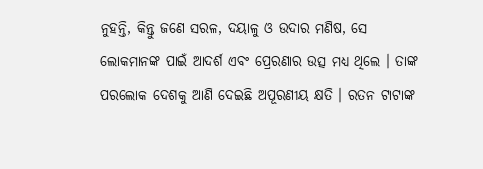ନୁହନ୍ତି, କିନ୍ତୁ ଜଣେ ସରଳ, ଦୟାଳୁ ଓ ଉଦାର ମଣିଷ, ସେ ଲୋକମାନଙ୍କ ପାଇଁ ଆଦର୍ଶ ଏବଂ ପ୍ରେରଣାର ଉତ୍ସ ମଧ୍ୟ ଥିଲେ । ତାଙ୍କ ପରଲୋକ ଦେଶକୁ ଆଣି ଦେଇଛି ଅପୂରଣୀୟ କ୍ଷତି । ରତନ ଟାଟାଙ୍କ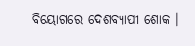ବିୟୋଗରେ ଦେଶବ୍ୟାପୀ ଶୋକ ।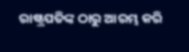ରାଷ୍ଟ୍ରପତିଙ୍କ ଠାରୁ ଆରମ୍ଭ କରି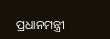ପ୍ରଧାନମନ୍ତ୍ରୀ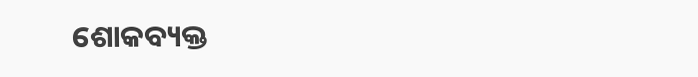ଶୋକବ୍ୟକ୍ତ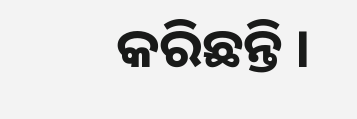କରିଛନ୍ତି ।